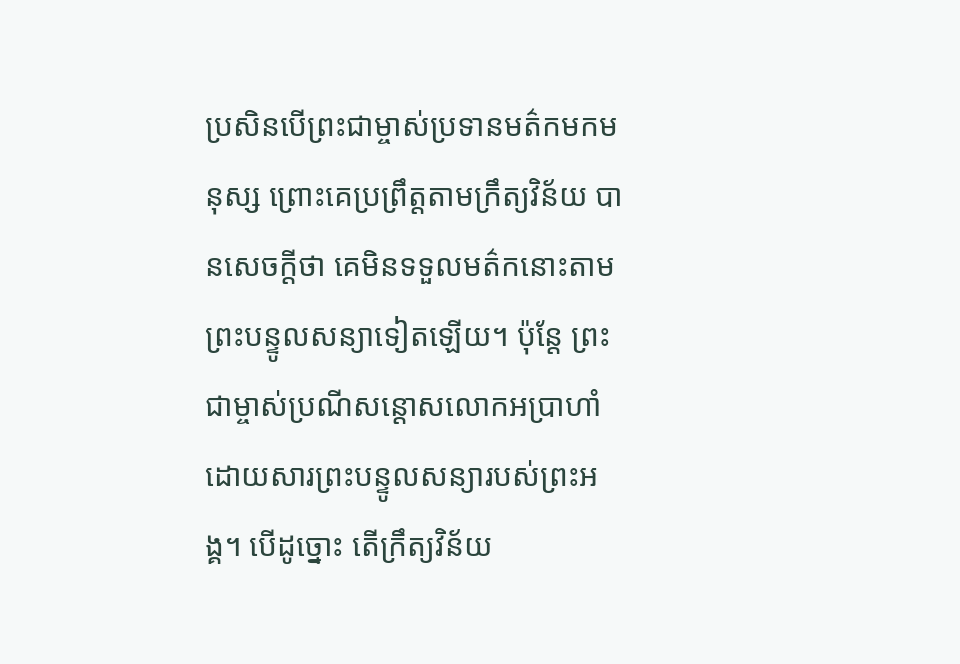ប្រសិនបើព្រះជាម្ចាស់ប្រទានមត៌កមកមនុស្ស ព្រោះគេប្រព្រឹត្តតាមក្រឹត្យវិន័យ បានសេចក្ដីថា គេមិនទទួលមត៌កនោះតាមព្រះបន្ទូលសន្យាទៀតឡើយ។ ប៉ុន្តែ ព្រះជាម្ចាស់ប្រណីសន្ដោសលោកអប្រាហាំ ដោយសារព្រះបន្ទូលសន្យារបស់ព្រះអង្គ។ បើដូច្នោះ តើក្រឹត្យវិន័យ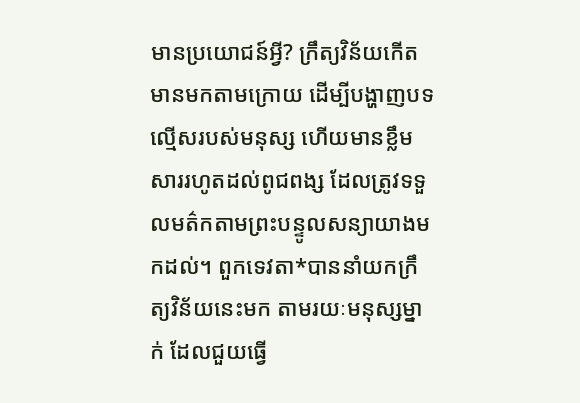មានប្រយោជន៍អ្វី? ក្រឹត្យវិន័យកើតមានមកតាមក្រោយ ដើម្បីបង្ហាញបទល្មើសរបស់មនុស្ស ហើយមានខ្លឹមសាររហូតដល់ពូជពង្ស ដែលត្រូវទទួលមត៌កតាមព្រះបន្ទូលសន្យាយាងមកដល់។ ពួកទេវតា*បាននាំយកក្រឹត្យវិន័យនេះមក តាមរយៈមនុស្សម្នាក់ ដែលជួយធ្វើ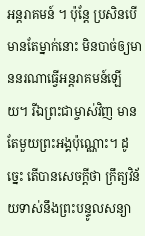អន្តរាគមន៍ ។ ប៉ុន្តែ ប្រសិនបើមានតែម្នាក់នោះ មិនបាច់ឲ្យមាននរណាធ្វើអន្តរាគមន៍ឡើយ។ រីឯព្រះជាម្ចាស់វិញ មានតែមួយព្រះអង្គប៉ុណ្ណោះ។ ដូច្នេះ តើបានសេចក្ដីថា ក្រឹត្យវិន័យទាស់នឹងព្រះបន្ទូលសន្យា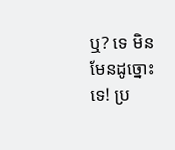ឬ? ទេ មិនមែនដូច្នោះទេ! ប្រ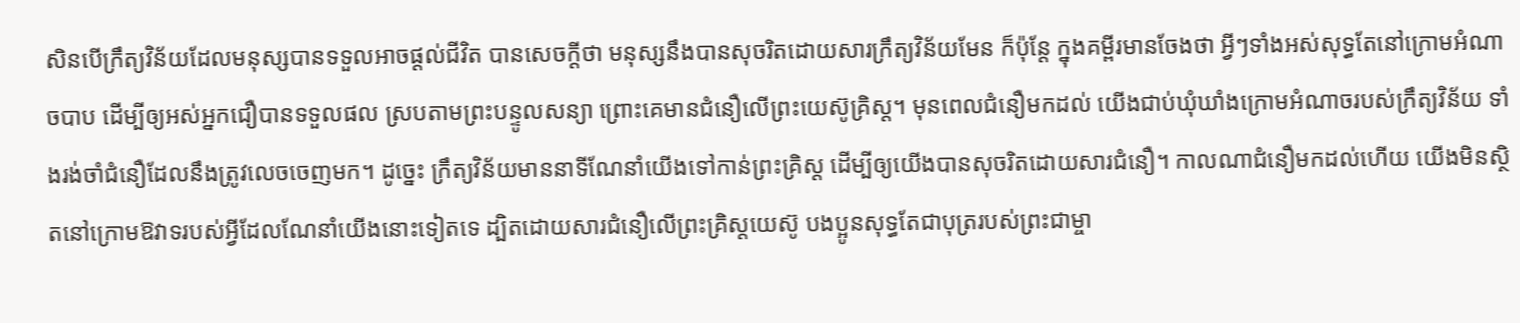សិនបើក្រឹត្យវិន័យដែលមនុស្សបានទទួលអាចផ្ដល់ជីវិត បានសេចក្ដីថា មនុស្សនឹងបានសុចរិតដោយសារក្រឹត្យវិន័យមែន ក៏ប៉ុន្តែ ក្នុងគម្ពីរមានចែងថា អ្វីៗទាំងអស់សុទ្ធតែនៅក្រោមអំណាចបាប ដើម្បីឲ្យអស់អ្នកជឿបានទទួលផល ស្របតាមព្រះបន្ទូលសន្យា ព្រោះគេមានជំនឿលើព្រះយេស៊ូគ្រិស្ត។ មុនពេលជំនឿមកដល់ យើងជាប់ឃុំឃាំងក្រោមអំណាចរបស់ក្រឹត្យវិន័យ ទាំងរង់ចាំជំនឿដែលនឹងត្រូវលេចចេញមក។ ដូច្នេះ ក្រឹត្យវិន័យមាននាទីណែនាំយើងទៅកាន់ព្រះគ្រិស្ត ដើម្បីឲ្យយើងបានសុចរិតដោយសារជំនឿ។ កាលណាជំនឿមកដល់ហើយ យើងមិនស្ថិតនៅក្រោមឱវាទរបស់អ្វីដែលណែនាំយើងនោះទៀតទេ ដ្បិតដោយសារជំនឿលើព្រះគ្រិស្តយេស៊ូ បងប្អូនសុទ្ធតែជាបុត្ររបស់ព្រះជាម្ចា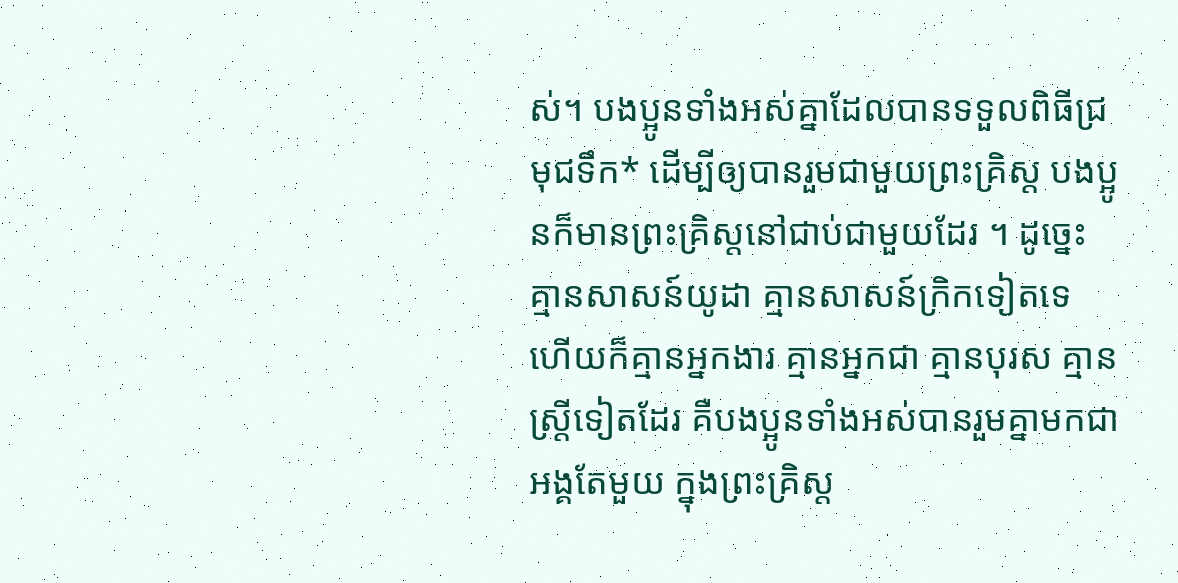ស់។ បងប្អូនទាំងអស់គ្នាដែលបានទទួលពិធីជ្រមុជទឹក* ដើម្បីឲ្យបានរួមជាមួយព្រះគ្រិស្ត បងប្អូនក៏មានព្រះគ្រិស្តនៅជាប់ជាមួយដែរ ។ ដូច្នេះ គ្មានសាសន៍យូដា គ្មានសាសន៍ក្រិកទៀតទេ ហើយក៏គ្មានអ្នកងារ គ្មានអ្នកជា គ្មានបុរស គ្មានស្ត្រីទៀតដែរ គឺបងប្អូនទាំងអស់បានរួមគ្នាមកជាអង្គតែមួយ ក្នុងព្រះគ្រិស្ត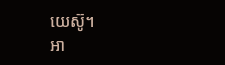យេស៊ូ។
អា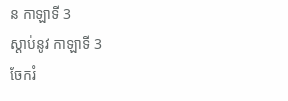ន កាឡាទី 3
ស្ដាប់នូវ កាឡាទី 3
ចែករំ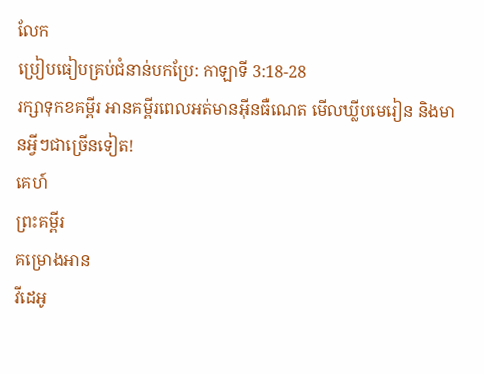លែក
ប្រៀបធៀបគ្រប់ជំនាន់បកប្រែ: កាឡាទី 3:18-28
រក្សាទុកខគម្ពីរ អានគម្ពីរពេលអត់មានអ៊ីនធឺណេត មើលឃ្លីបមេរៀន និងមានអ្វីៗជាច្រើនទៀត!
គេហ៍
ព្រះគម្ពីរ
គម្រោងអាន
វីដេអូ